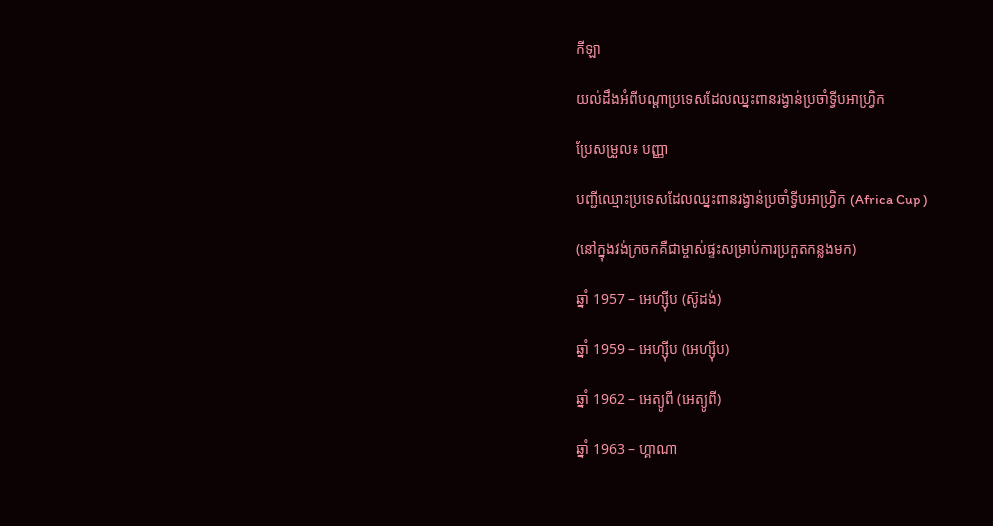កីឡា

យល់ដឹងអំពីបណ្តាប្រទេសដែលឈ្នះពានរង្វាន់ប្រចាំទ្វីបអាហ្វ្រិក

ប្រែសម្រួល៖ បញ្ញា

បញ្ជីឈ្មោះប្រទេសដែលឈ្នះពានរង្វាន់ប្រចាំទ្វីបអាហ្វ្រិក (Africa Cup )

(នៅក្នុងវង់ក្រចកគឺជាម្ចាស់ផ្ទះសម្រាប់ការប្រកួតកន្លងមក)

ឆ្នាំ 1957 – អេហ្ស៊ីប (ស៊ូដង់)

ឆ្នាំ 1959 – អេហ្ស៊ីប (អេហ្ស៊ីប)

ឆ្នាំ 1962 – អេត្យូពី (អេត្យូពី)

ឆ្នាំ 1963 – ហ្គាណា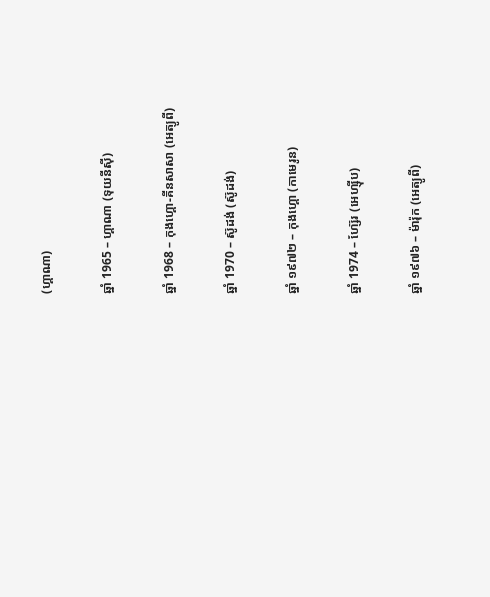(ហ្គាណា)

ឆ្នាំ 1965 – ហ្គាណា (ទុយនីស៊ី)

ឆ្នាំ 1968 – កុងហ្គោ-គីនសាសា (អេត្យូពី)

ឆ្នាំ 1970 – ស៊ូដង់ (ស៊ូដង់)

ឆ្នាំ ១៩៧២ – កុងហ្គោ (កាមេរូន)

ឆ្នាំ 1974 – ហ្ស៊ែរ (អេហ្ស៊ីប)

ឆ្នាំ ១៩៧៦ – ម៉ារ៉ុក (អេត្យូពី)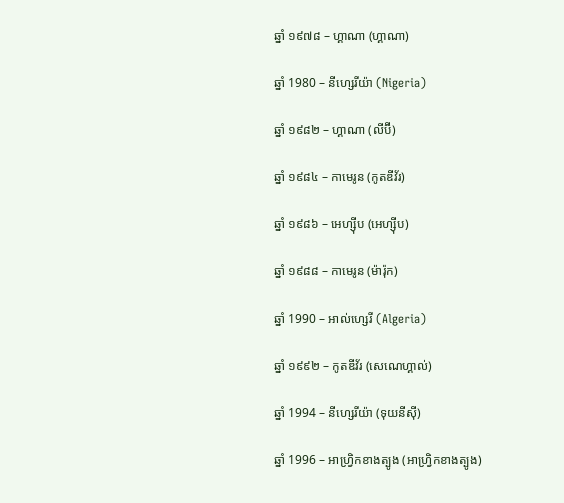ឆ្នាំ ១៩៧៨ – ហ្គាណា (ហ្គាណា)

ឆ្នាំ 1980 – នីហ្សេរីយ៉ា (Nigeria)

ឆ្នាំ ១៩៨២ – ហ្គាណា (លីប៊ី)

ឆ្នាំ ១៩៨៤ – កាមេរូន (កូតឌីវ័រ)

ឆ្នាំ ១៩៨៦ – អេហ្ស៊ីប (អេហ្ស៊ីប)

ឆ្នាំ ១៩៨៨ – កាមេរូន (ម៉ារ៉ុក)

ឆ្នាំ 1990 – អាល់ហ្សេរី (Algeria)

ឆ្នាំ ១៩៩២ – កូតឌីវ័រ (សេណេហ្គាល់)

ឆ្នាំ 1994 – នីហ្សេរីយ៉ា (ទុយនីស៊ី)

ឆ្នាំ 1996 – អាហ្វ្រិកខាងត្បូង (អាហ្វ្រិកខាងត្បូង)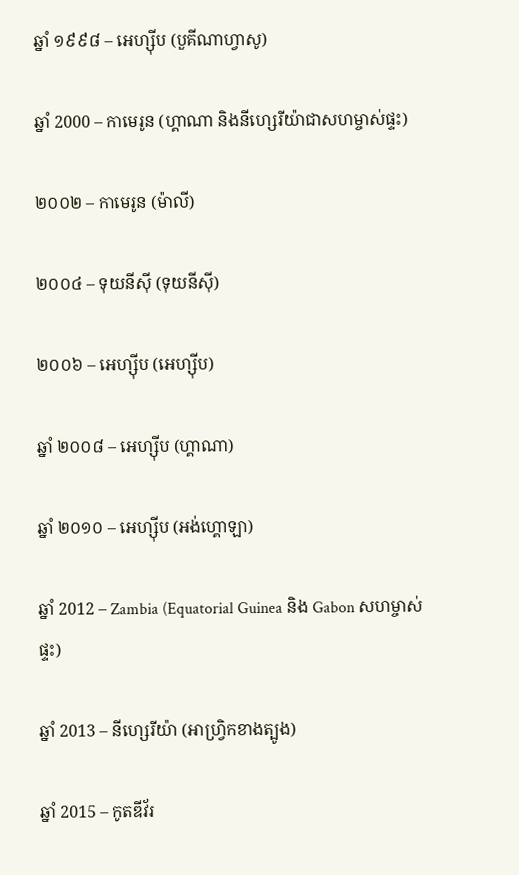ឆ្នាំ ១៩៩៨ – អេហ្ស៊ីប (បួគីណាហ្វាសូ)

ឆ្នាំ 2000 – កាមេរូន (ហ្គាណា និងនីហ្សេរីយ៉ាជាសហម្ចាស់ផ្ទះ)

២០០២ – កាមេរូន (ម៉ាលី)

២០០៤ – ទុយនីស៊ី (ទុយនីស៊ី)

២០០៦ – អេហ្ស៊ីប (អេហ្ស៊ីប)

ឆ្នាំ ២០០៨ – អេហ្ស៊ីប (ហ្គាណា)

ឆ្នាំ ២០១០ – អេហ្ស៊ីប (អង់ហ្គោឡា)

ឆ្នាំ 2012 – Zambia (Equatorial Guinea និង Gabon សហម្ចាស់ផ្ទះ)

ឆ្នាំ 2013 – នីហ្សេរីយ៉ា (អាហ្វ្រិកខាងត្បូង)

ឆ្នាំ 2015 – កូតឌីវ័រ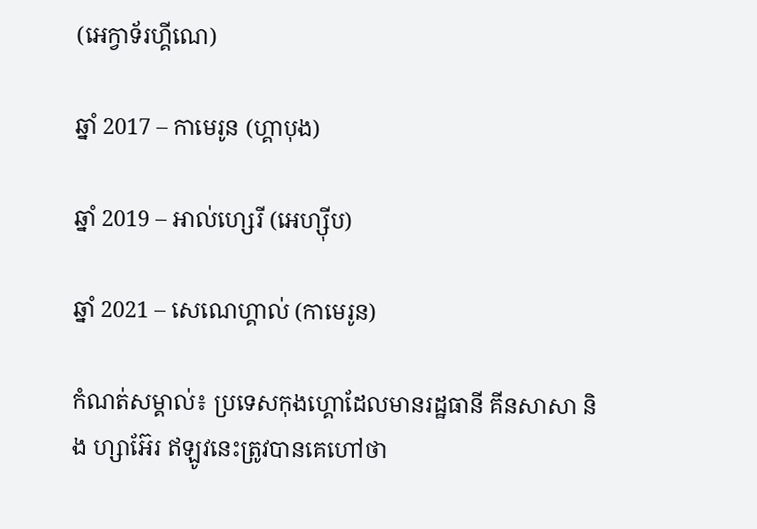(អេក្វាទ័រហ្គីណេ)

ឆ្នាំ 2017 – កាមេរូន (ហ្គាបុង)

ឆ្នាំ 2019 – អាល់ហ្សេរី (អេហ្ស៊ីប)

ឆ្នាំ 2021 – សេណេហ្គាល់ (កាមេរូន)

កំណត់សម្គាល់៖ ប្រទេសកុងហ្គោដែលមានរដ្ឋធានី គីនសាសា និង ហ្សាអ៊ែរ ឥឡូវនេះត្រូវបានគេហៅថា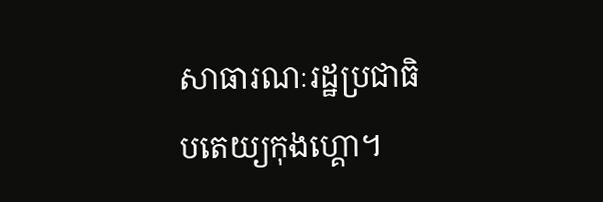សាធារណៈរដ្ឋប្រជាធិបតេយ្យកុងហ្គោ។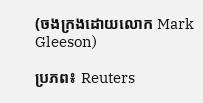(ចងក្រងដោយលោក Mark Gleeson)

ប្រភព៖ Reuters